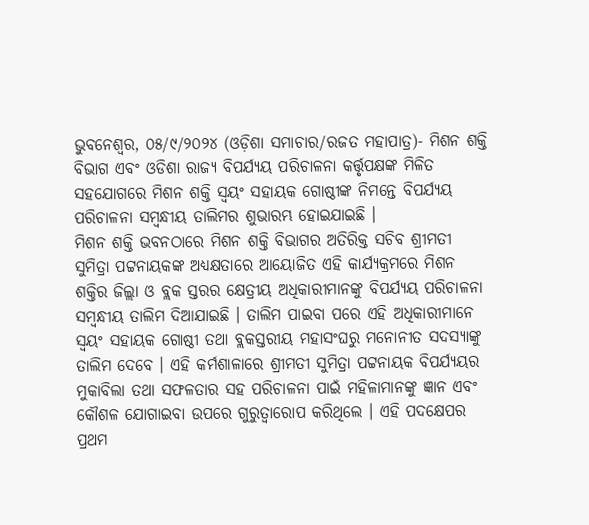ଭୁବନେଶ୍ୱର, ୦୫/୯/୨୦୨୪ (ଓଡ଼ିଶା ସମାଚାର/ରଜତ ମହାପାତ୍ର)- ମିଶନ ଶକ୍ତି ବିଭାଗ ଏବଂ ଓଡିଶା ରାଜ୍ୟ ବିପର୍ଯ୍ୟୟ ପରିଚାଳନା କର୍ତ୍ତୃପକ୍ଷଙ୍କ ମିଳିତ ସହଯୋଗରେ ମିଶନ ଶକ୍ତି ସ୍ୱୟଂ ସହାୟକ ଗୋଷ୍ଠୀଙ୍କ ନିମନ୍ତେ ବିପର୍ଯ୍ୟୟ ପରିଚାଳନା ସମ୍ବନ୍ଧୀୟ ତାଲିମର ଶୁଭାରମ୍ଭ ହୋଇଯାଇଛି ।
ମିଶନ ଶକ୍ତି ଭବନଠାରେ ମିଶନ ଶକ୍ତି ବିଭାଗର ଅତିରିକ୍ତ ସଚିବ ଶ୍ରୀମତୀ ସୁମିତ୍ରା ପଟ୍ଟନାୟକଙ୍କ ଅଧ୍ୟକ୍ଷତାରେ ଆୟୋଜିତ ଏହି କାର୍ଯ୍ୟକ୍ରମରେ ମିଶନ ଶକ୍ତିର ଜିଲ୍ଲା ଓ ବ୍ଲକ ସ୍ତରର କ୍ଷେତ୍ରୀୟ ଅଧିକାରୀମାନଙ୍କୁ ବିପର୍ଯ୍ୟୟ ପରିଚାଳନା ସମ୍ବନ୍ଧୀୟ ତାଲିମ ଦିଆଯାଇଛି । ତାଲିମ ପାଇବା ପରେ ଏହି ଅଧିକାରୀମାନେ ସ୍ୱୟଂ ସହାୟକ ଗୋଷ୍ଠୀ ତଥା ବ୍ଲକସ୍ତରୀୟ ମହାସଂଘରୁ ମନୋନୀତ ସଦସ୍ୟାଙ୍କୁ ତାଲିମ ଦେବେ । ଏହି କର୍ମଶାଳାରେ ଶ୍ରୀମତୀ ସୁମିତ୍ରା ପଟ୍ଟନାୟକ ବିପର୍ଯ୍ୟୟର ମୁକାବିଲା ତଥା ସଫଳତାର ସହ ପରିଚାଳନା ପାଇଁ ମହିଳାମାନଙ୍କୁ ଜ୍ଞାନ ଏବଂ କୌଶଳ ଯୋଗାଇବା ଉପରେ ଗୁରୁତ୍ୱାରୋପ କରିଥିଲେ । ଏହି ପଦକ୍ଷେପର ପ୍ରଥମ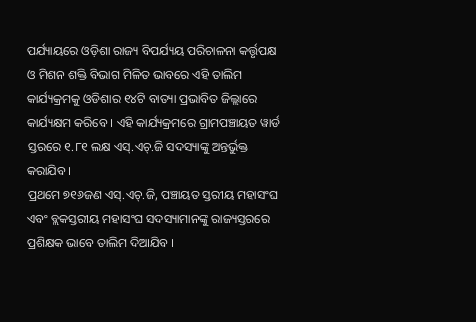ପର୍ଯ୍ୟାୟରେ ଓଡ଼ିଶା ରାଜ୍ୟ ବିପର୍ଯ୍ୟୟ ପରିଚାଳନା କର୍ତ୍ତୃପକ୍ଷ ଓ ମିଶନ ଶକ୍ତି ବିଭାଗ ମିଳିତ ଭାବରେ ଏହି ତାଲିମ କାର୍ଯ୍ୟକ୍ରମକୁ ଓଡିଶାର ୧୪ଟି ବାତ୍ୟା ପ୍ରଭାବିତ ଜିଲ୍ଲାରେ କାର୍ଯ୍ୟକ୍ଷମ କରିବେ । ଏହି କାର୍ଯ୍ୟକ୍ରମରେ ଗ୍ରାମପଞ୍ଚାୟତ ୱାର୍ଡ ସ୍ତରରେ ୧.୮୧ ଲକ୍ଷ ଏସ୍.ଏଚ୍.ଜି ସଦସ୍ୟାଙ୍କୁ ଅନ୍ତର୍ଭୁକ୍ତ କରାଯିବ ।
ପ୍ରଥମେ ୭୧୬ଜଣ ଏସ୍.ଏଚ୍.ଜି, ପଞ୍ଚାୟତ ସ୍ତରୀୟ ମହାସଂଘ ଏବଂ ବ୍ଲକସ୍ତରୀୟ ମହାସଂଘ ସଦସ୍ୟାମାନଙ୍କୁ ରାଜ୍ୟସ୍ତରରେ ପ୍ରଶିକ୍ଷକ ଭାବେ ତାଲିମ ଦିଆଯିବ ।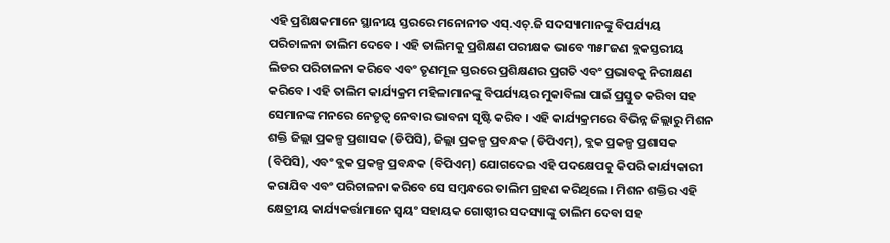ଏହି ପ୍ରଶିକ୍ଷକମାନେ ସ୍ଥାନୀୟ ସ୍ତରରେ ମନୋନୀତ ଏସ୍.ଏଚ୍.ଜି ସଦସ୍ୟାମାନଙ୍କୁ ବିପର୍ଯ୍ୟୟ ପରିଚାଳନା ତାଲିମ ଦେବେ । ଏହି ତାଲିମକୁ ପ୍ରଶିକ୍ଷଣ ପରୀକ୍ଷକ ଭାବେ ୩୫୮ଜଣ ବ୍ଲକସ୍ତରୀୟ ଲିଡର ପରିଚାଳନା କରିବେ ଏବଂ ତୃଣମୂଳ ସ୍ତରରେ ପ୍ରଶିକ୍ଷଣର ପ୍ରଗତି ଏବଂ ପ୍ରଭାବକୁ ନିରୀକ୍ଷଣ କରିବେ । ଏହି ତାଲିମ କାର୍ଯ୍ୟକ୍ରମ ମହିଳାମାନଙ୍କୁ ବିପର୍ଯ୍ୟୟର ମୁକାବିଲା ପାଇଁ ପ୍ରସ୍ତୁତ କରିବା ସହ ସେମାନଙ୍କ ମନରେ ନେତୃତ୍ୱ ନେବାର ଭାବନା ସୃଷ୍ଟି କରିବ । ଏହି କାର୍ଯ୍ୟକ୍ରମରେ ବିଭିନ୍ନ ଜିଲ୍ଲାରୁ ମିଶନ ଶକ୍ତି ଜିଲ୍ଲା ପ୍ରକଳ୍ପ ପ୍ରଶାସକ (ଡିପିସି), ଜିଲ୍ଲା ପ୍ରକଳ୍ପ ପ୍ରବନ୍ଧକ (ଡିପିଏମ୍), ବ୍ଲକ ପ୍ରକଳ୍ପ ପ୍ରଶାସକ (ବିପିସି), ଏବଂ ବ୍ଲକ ପ୍ରକଳ୍ପ ପ୍ରବନ୍ଧକ (ବିପିଏମ୍) ଯୋଗଦେଇ ଏହି ପଦକ୍ଷେପକୁ କିପରି କାର୍ଯ୍ୟକାରୀ କରାଯିବ ଏବଂ ପରିଚାଳନା କରିବେ ସେ ସମ୍ବନ୍ଧରେ ତାଲିମ ଗ୍ରହଣ କରିଥିଲେ । ମିଶନ ଶକ୍ତିର ଏହି କ୍ଷେତ୍ରୀୟ କାର୍ଯ୍ୟକର୍ତ୍ତାମାନେ ସ୍ୱୟଂ ସହାୟକ ଗୋଷ୍ଠୀର ସଦସ୍ୟାଙ୍କୁ ତାଲିମ ଦେବା ସହ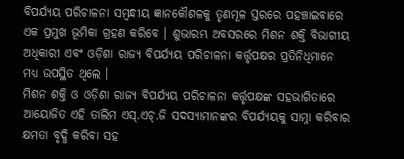ବିପର୍ଯ୍ୟୟ ପରିଚାଳନା ସମ୍ବନ୍ଧୀୟ ଜ୍ଞାନକୌଶଳକୁ ତୃଣମୂଳ ସ୍ତରରେ ପହଞ୍ଚାଇବାରେ ଏକ ପ୍ରମୁଖ ଭୂମିକା ଗ୍ରହଣ କରିବେ । ଶୁଭାରମ୍ଭ ଅବସରରେ ମିଶନ ଶକ୍ତି ବିଭାଗୀୟ ଅଧିକାରୀ ଏବଂ ଓଡ଼ିଶା ରାଜ୍ୟ ବିପର୍ଯ୍ୟୟ ପରିଚାଳନା କର୍ତ୍ତୃପକ୍ଷର ପ୍ରତିନିଧିମାନେ ମଧ୍ୟ ଉପସ୍ଥିତ ଥିଲେ ।
ମିଶନ ଶକ୍ତି ଓ ଓଡ଼ିଶା ରାଜ୍ୟ ବିପର୍ଯ୍ୟୟ ପରିଚାଳନା କର୍ତ୍ତୃପକ୍ଷଙ୍କ ସହଭାଗିତାରେ ଆୟୋଜିତ ଏହି ତାଲିମ ଏସ୍.ଏଚ୍.ଜି ସଦସ୍ୟାମାନଙ୍କର ବିପର୍ଯ୍ୟୟକୁ ସାମ୍ନା କରିବାର କ୍ଷମତା ବୃଦ୍ଧି କରିବା ସହ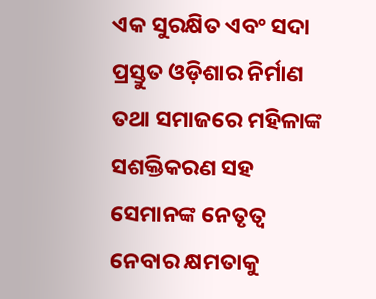ଏକ ସୁରକ୍ଷିତ ଏବଂ ସଦା ପ୍ରସ୍ତୁତ ଓଡ଼ିଶାର ନିର୍ମାଣ ତଥା ସମାଜରେ ମହିଳାଙ୍କ ସଶକ୍ତିକରଣ ସହ ସେମାନଙ୍କ ନେତୃତ୍ୱ ନେବାର କ୍ଷମତାକୁ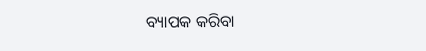ବ୍ୟାପକ କରିବା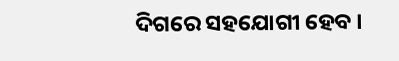ଦିଗରେ ସହଯୋଗୀ ହେବ ।